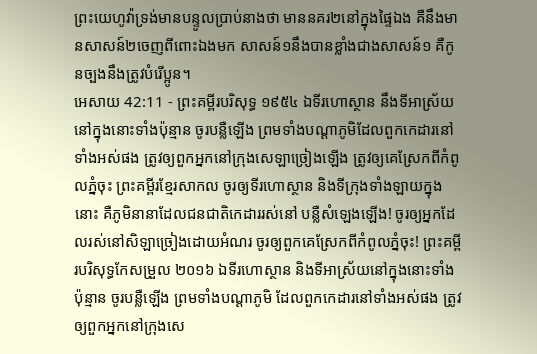ព្រះយេហូវ៉ាទ្រង់មានបន្ទូលប្រាប់នាងថា មាននគរ២នៅក្នុងផ្ទៃឯង គឺនឹងមានសាសន៍២ចេញពីពោះឯងមក សាសន៍១នឹងបានខ្លាំងជាងសាសន៍១ គឺកូនច្បងនឹងត្រូវបំរើប្អូន។
អេសាយ 42:11 - ព្រះគម្ពីរបរិសុទ្ធ ១៩៥៤ ឯទីរហោស្ថាន នឹងទីអាស្រ័យនៅក្នុងនោះទាំងប៉ុន្មាន ចូរបន្លឺឡើង ព្រមទាំងបណ្តាភូមិដែលពួកកេដារនៅទាំងអស់ផង ត្រូវឲ្យពួកអ្នកនៅក្រុងសេឡាច្រៀងឡើង ត្រូវឲ្យគេស្រែកពីកំពូលភ្នំចុះ ព្រះគម្ពីរខ្មែរសាកល ចូរឲ្យទីរហោស្ថាន និងទីក្រុងទាំងឡាយក្នុងនោះ គឺភូមិនានាដែលជនជាតិកេដាររស់នៅ បន្លឺសំឡេងឡើង! ចូរឲ្យអ្នកដែលរស់នៅសិឡាច្រៀងដោយអំណរ ចូរឲ្យពួកគេស្រែកពីកំពូលភ្នំចុះ! ព្រះគម្ពីរបរិសុទ្ធកែសម្រួល ២០១៦ ឯទីរហោស្ថាន និងទីអាស្រ័យនៅក្នុងនោះទាំងប៉ុន្មាន ចូរបន្លឺឡើង ព្រមទាំងបណ្ដាភូមិ ដែលពួកកេដារនៅទាំងអស់ផង ត្រូវឲ្យពួកអ្នកនៅក្រុងសេ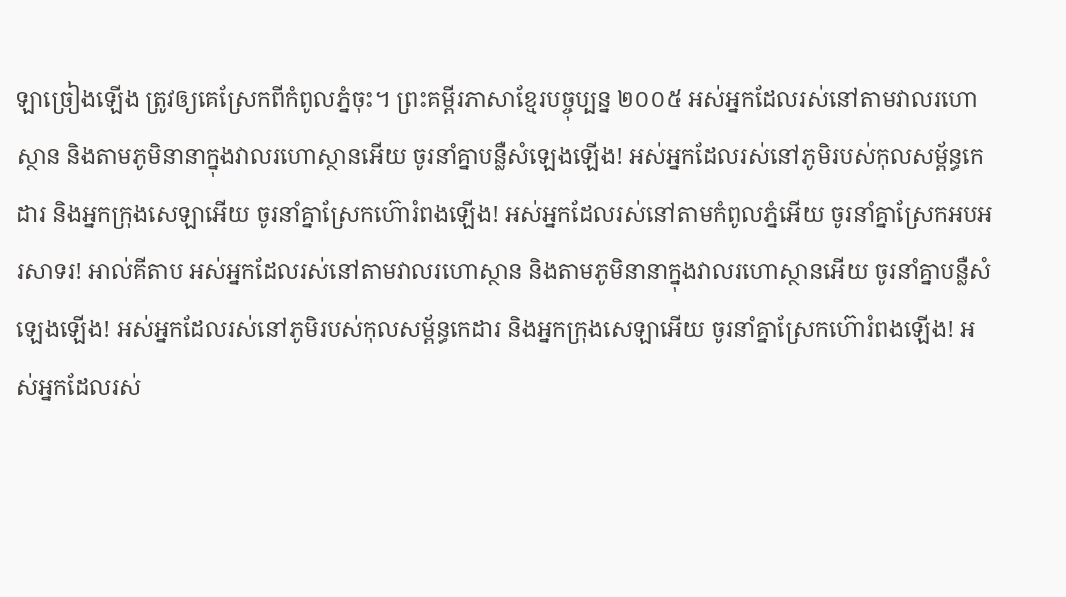ឡាច្រៀងឡើង ត្រូវឲ្យគេស្រែកពីកំពូលភ្នំចុះ។ ព្រះគម្ពីរភាសាខ្មែរបច្ចុប្បន្ន ២០០៥ អស់អ្នកដែលរស់នៅតាមវាលរហោស្ថាន និងតាមភូមិនានាក្នុងវាលរហោស្ថានអើយ ចូរនាំគ្នាបន្លឺសំឡេងឡើង! អស់អ្នកដែលរស់នៅភូមិរបស់កុលសម្ព័ន្ធកេដារ និងអ្នកក្រុងសេឡាអើយ ចូរនាំគ្នាស្រែកហ៊ោរំពងឡើង! អស់អ្នកដែលរស់នៅតាមកំពូលភ្នំអើយ ចូរនាំគ្នាស្រែកអបអរសាទរ! អាល់គីតាប អស់អ្នកដែលរស់នៅតាមវាលរហោស្ថាន និងតាមភូមិនានាក្នុងវាលរហោស្ថានអើយ ចូរនាំគ្នាបន្លឺសំឡេងឡើង! អស់អ្នកដែលរស់នៅភូមិរបស់កុលសម្ព័ន្ធកេដារ និងអ្នកក្រុងសេឡាអើយ ចូរនាំគ្នាស្រែកហ៊ោរំពងឡើង! អស់អ្នកដែលរស់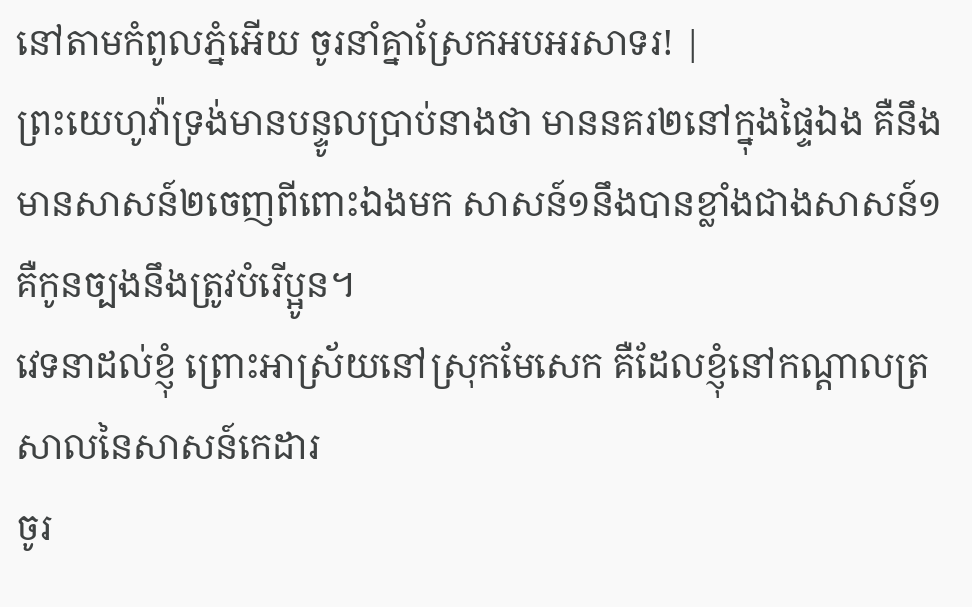នៅតាមកំពូលភ្នំអើយ ចូរនាំគ្នាស្រែកអបអរសាទរ! |
ព្រះយេហូវ៉ាទ្រង់មានបន្ទូលប្រាប់នាងថា មាននគរ២នៅក្នុងផ្ទៃឯង គឺនឹងមានសាសន៍២ចេញពីពោះឯងមក សាសន៍១នឹងបានខ្លាំងជាងសាសន៍១ គឺកូនច្បងនឹងត្រូវបំរើប្អូន។
វេទនាដល់ខ្ញុំ ព្រោះអាស្រ័យនៅស្រុកមែសេក គឺដែលខ្ញុំនៅកណ្តាលត្រសាលនៃសាសន៍កេដារ
ចូរ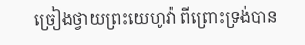ច្រៀងថ្វាយព្រះយេហូវ៉ា ពីព្រោះទ្រង់បាន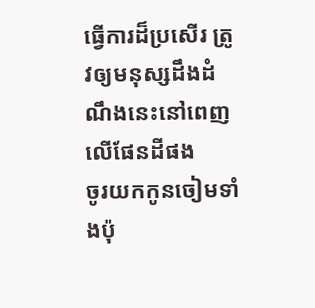ធ្វើការដ៏ប្រសើរ ត្រូវឲ្យមនុស្សដឹងដំណឹងនេះនៅពេញលើផែនដីផង
ចូរយកកូនចៀមទាំងប៉ុ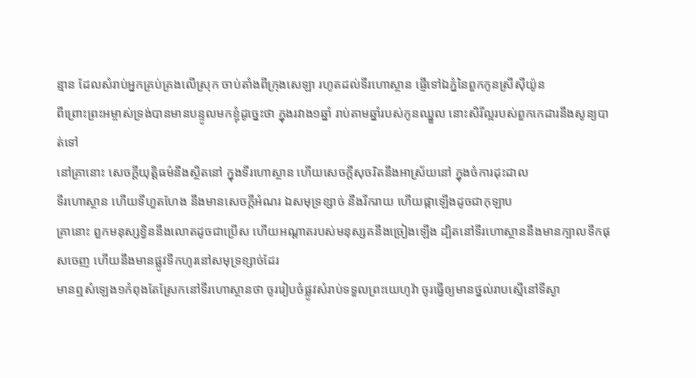ន្មាន ដែលសំរាប់អ្នកគ្រប់គ្រងលើស្រុក ចាប់តាំងពីក្រុងសេឡា រហូតដល់ទីរហោស្ថាន ផ្ញើទៅឯភ្នំនៃពួកកូនស្រីស៊ីយ៉ូន
ពីព្រោះព្រះអម្ចាស់ទ្រង់បានមានបន្ទូលមកខ្ញុំដូច្នេះថា ក្នុងរវាង១ឆ្នាំ រាប់តាមឆ្នាំរបស់កូនឈ្នួល នោះសិរីល្អរបស់ពួកកេដារនឹងសូន្យបាត់ទៅ
នៅគ្រានោះ សេចក្ដីយុត្តិធម៌នឹងស្ថិតនៅ ក្នុងទីរហោស្ថាន ហើយសេចក្ដីសុចរិតនឹងអាស្រ័យនៅ ក្នុងចំការដុះដាល
ទីរហោស្ថាន ហើយទីហួតហែង នឹងមានសេចក្ដីអំណរ ឯសមុទ្រខ្សាច់ នឹងរីករាយ ហើយផ្កាឡើងដូចជាកុឡាប
គ្រានោះ ពួកមនុស្សខ្វិននឹងលោតដូចជាប្រើស ហើយអណ្តាតរបស់មនុស្សគនឹងច្រៀងឡើង ដ្បិតនៅទីរហោស្ថាននឹងមានក្បាលទឹកផុសចេញ ហើយនឹងមានផ្លូវទឹកហូរនៅសមុទ្រខ្សាច់ដែរ
មានឮសំឡេង១កំពុងតែស្រែកនៅទីរហោស្ថានថា ចូររៀបចំផ្លូវសំរាប់ទទួលព្រះយេហូវ៉ា ចូរធ្វើឲ្យមានថ្នល់រាបស្មើនៅទីស្ងា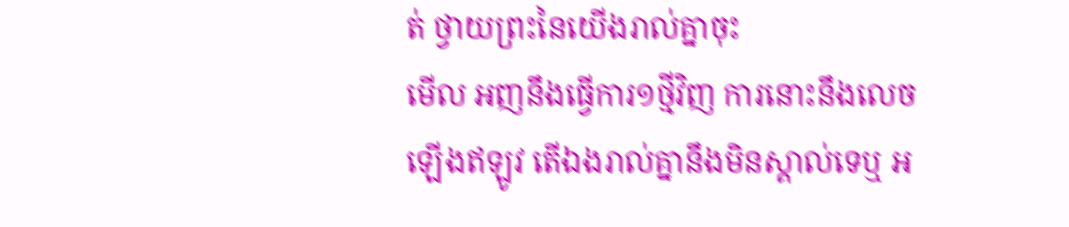ត់ ថ្វាយព្រះនៃយើងរាល់គ្នាចុះ
មើល អញនឹងធ្វើការ១ថ្មីវិញ ការនោះនឹងលេចឡើងឥឡូវ តើឯងរាល់គ្នានឹងមិនស្គាល់ទេឬ អ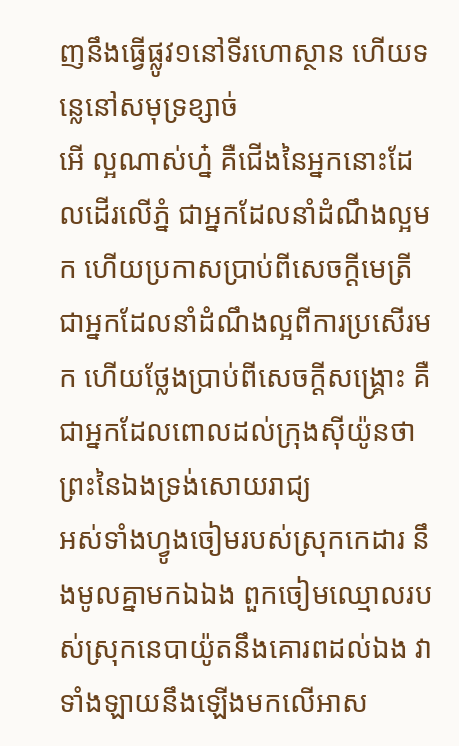ញនឹងធ្វើផ្លូវ១នៅទីរហោស្ថាន ហើយទន្លេនៅសមុទ្រខ្សាច់
អើ ល្អណាស់ហ្ន៎ គឺជើងនៃអ្នកនោះដែលដើរលើភ្នំ ជាអ្នកដែលនាំដំណឹងល្អមក ហើយប្រកាសប្រាប់ពីសេចក្ដីមេត្រី ជាអ្នកដែលនាំដំណឹងល្អពីការប្រសើរមក ហើយថ្លែងប្រាប់ពីសេចក្ដីសង្គ្រោះ គឺជាអ្នកដែលពោលដល់ក្រុងស៊ីយ៉ូនថា ព្រះនៃឯងទ្រង់សោយរាជ្យ
អស់ទាំងហ្វូងចៀមរបស់ស្រុកកេដារ នឹងមូលគ្នាមកឯឯង ពួកចៀមឈ្មោលរបស់ស្រុកនេបាយ៉ូតនឹងគោរពដល់ឯង វាទាំងឡាយនឹងឡើងមកលើអាស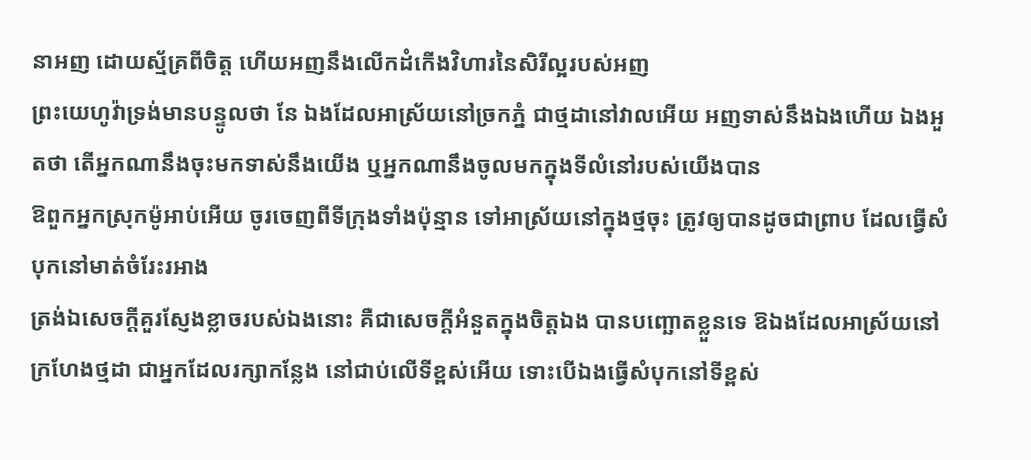នាអញ ដោយស្ម័គ្រពីចិត្ត ហើយអញនឹងលើកដំកើងវិហារនៃសិរីល្អរបស់អញ
ព្រះយេហូវ៉ាទ្រង់មានបន្ទូលថា នែ ឯងដែលអាស្រ័យនៅច្រកភ្នំ ជាថ្មដានៅវាលអើយ អញទាស់នឹងឯងហើយ ឯងអួតថា តើអ្នកណានឹងចុះមកទាស់នឹងយើង ឬអ្នកណានឹងចូលមកក្នុងទីលំនៅរបស់យើងបាន
ឱពួកអ្នកស្រុកម៉ូអាប់អើយ ចូរចេញពីទីក្រុងទាំងប៉ុន្មាន ទៅអាស្រ័យនៅក្នុងថ្មចុះ ត្រូវឲ្យបានដូចជាព្រាប ដែលធ្វើសំបុកនៅមាត់ចំរែះរអាង
ត្រង់ឯសេចក្ដីគួរស្ញែងខ្លាចរបស់ឯងនោះ គឺជាសេចក្ដីអំនួតក្នុងចិត្តឯង បានបញ្ឆោតខ្លួនទេ ឱឯងដែលអាស្រ័យនៅក្រហែងថ្មដា ជាអ្នកដែលរក្សាកន្លែង នៅជាប់លើទីខ្ពស់អើយ ទោះបើឯងធ្វើសំបុកនៅទីខ្ពស់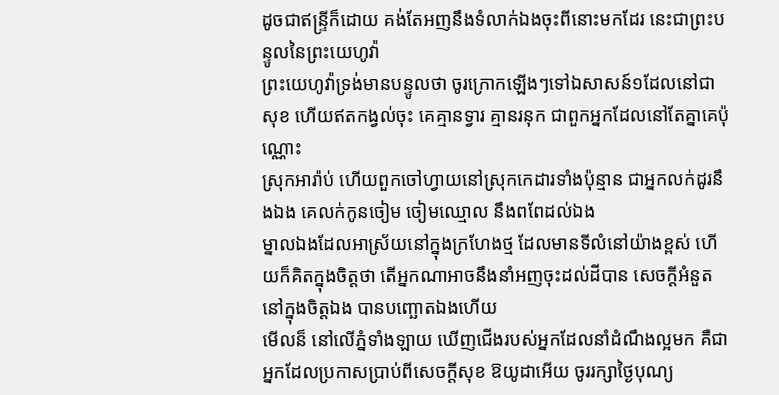ដូចជាឥន្ទ្រីក៏ដោយ គង់តែអញនឹងទំលាក់ឯងចុះពីនោះមកដែរ នេះជាព្រះបន្ទូលនៃព្រះយេហូវ៉ា
ព្រះយេហូវ៉ាទ្រង់មានបន្ទូលថា ចូរក្រោកឡើងៗទៅឯសាសន៍១ដែលនៅជាសុខ ហើយឥតកង្វល់ចុះ គេគ្មានទ្វារ គ្មានរនុក ជាពួកអ្នកដែលនៅតែគ្នាគេប៉ុណ្ណោះ
ស្រុកអារ៉ាប់ ហើយពួកចៅហ្វាយនៅស្រុកកេដារទាំងប៉ុន្មាន ជាអ្នកលក់ដូរនឹងឯង គេលក់កូនចៀម ចៀមឈ្មោល នឹងពពែដល់ឯង
ម្នាលឯងដែលអាស្រ័យនៅក្នុងក្រហែងថ្ម ដែលមានទីលំនៅយ៉ាងខ្ពស់ ហើយក៏គិតក្នុងចិត្តថា តើអ្នកណាអាចនឹងនាំអញចុះដល់ដីបាន សេចក្ដីអំនួតនៅក្នុងចិត្តឯង បានបញ្ឆោតឯងហើយ
មើលន៏ នៅលើភ្នំទាំងឡាយ ឃើញជើងរបស់អ្នកដែលនាំដំណឹងល្អមក គឺជាអ្នកដែលប្រកាសប្រាប់ពីសេចក្ដីសុខ ឱយូដាអើយ ចូររក្សាថ្ងៃបុណ្យ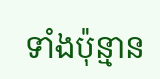ទាំងប៉ុន្មាន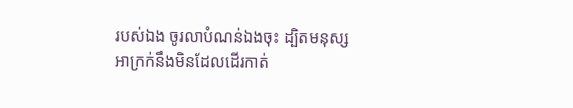របស់ឯង ចូរលាបំណន់ឯងចុះ ដ្បិតមនុស្សអាក្រក់នឹងមិនដែលដើរកាត់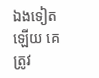ឯងទៀតឡើយ គេត្រូវ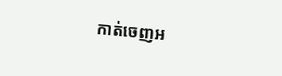កាត់ចេញអ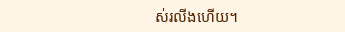ស់រលីងហើយ។